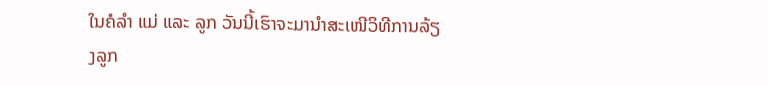ໃນຄໍລຳ ແມ່ ແລະ ລູກ ວັນນີ້ເຮົາຈະມານຳສະເໜີວິທີການລ້ຽງລູກ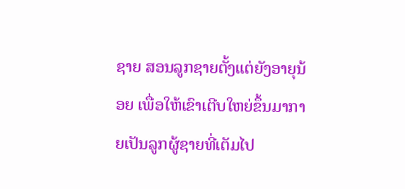ຊາຍ ສອນລູກຊາຍຕັ້ງແຕ່ຍັງອາຍຸນ້ອຍ ເພື່ອໃຫ້ເຂົາເຕີບໃຫຍ່ຂຶ້ນມາກາຍເປັນລູກຜູ້ຊາຍທີ່ເຕັມໄປ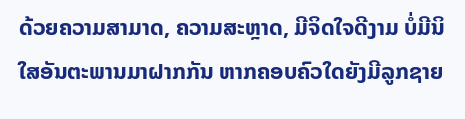ດ້ວຍຄວາມສາມາດ, ຄວາມສະຫຼາດ, ມີຈິດໃຈດີງາມ ບໍ່ມີນິໃສອັນຕະພານມາຝາກກັນ ຫາກຄອບຄົວໃດຍັງມີລູກຊາຍ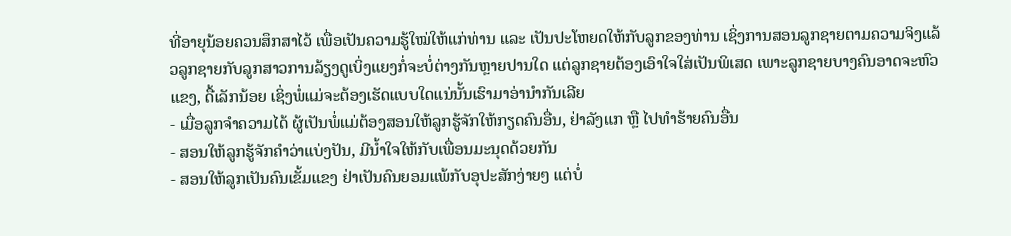ທີ່ອາຍຸນ້ອຍຄວນສຶກສາໄວ້ ເພື່ອເປັນຄວາມຮູ້ໃໝ່ໃຫ້ແກ່ທ່ານ ແລະ ເປັນປະໂຫຍດໃຫ້ກັບລູກຂອງທ່ານ ເຊິ່ງການສອນລູກຊາຍຕາມຄວາມຈິງແລ້ວລູກຊາຍກັບລູກສາວການລ້ຽງດູເບິ່ງແຍງກໍ່ຈະບໍ່ຕ່າງກັນຫຼາຍປານໃດ ແຕ່ລູກຊາຍຕ້ອງເອົາໃຈໃສ່ເປັນພິເສດ ເພາະລູກຊາຍບາງຄົນອາດຈະຫົວແຂງ, ດື້ເລັກນ້ອຍ ເຊິ່ງພໍ່ແມ່ຈະຕ້ອງເຮັດແບບໃດແນ່ນັ້ນເຮົາມາອ່ານຳກັນເລີຍ
- ເມື່ອລູກຈຳຄວາມໄດ້ ຜູ້ເປັນພໍ່ແມ່ຕ້ອງສອນໃຫ້ລູກຮູ້ຈັກໃຫ້ກຽດຄົນອື່ນ, ຢ່າລັງແກ ຫຼື ໄປທຳຮ້າຍຄົນອື່ນ
- ສອນໃຫ້ລູກຮູ້ຈັກຄຳວ່າແບ່ງປັນ, ມີນ້ຳໃຈໃຫ້ກັບເພື່ອນມະນຸດດ້ວຍກັນ
- ສອນໃຫ້ລູກເປັນຄົນເຂັ້ມແຂງ ຢ່າເປັນຄົນຍອມແພ້ກັບອຸປະສັກງ່າຍໆ ແຕ່ບໍ່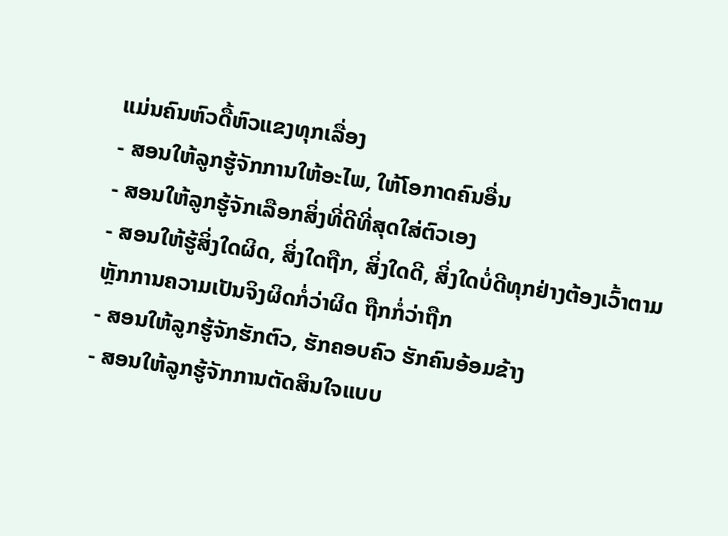ແມ່ນຄົນຫົວດື້ຫົວແຂງທຸກເລື່ອງ
- ສອນໃຫ້ລູກຮູ້ຈັກການໃຫ້ອະໄພ, ໃຫ້ໂອກາດຄົນອື່ນ
- ສອນໃຫ້ລູກຮູ້ຈັກເລືອກສິ່ງທີ່ດີທີ່ສຸດໃສ່ຕົວເອງ
- ສອນໃຫ້ຮູ້ສິ່ງໃດຜິດ, ສິ່ງໃດຖືກ, ສິ່ງໃດດີ, ສິ່ງໃດບໍ່ດີທຸກຢ່າງຕ້ອງເວົ້າຕາມຫຼັກການຄວາມເປັນຈິງຜິດກໍ່ວ່າຜິດ ຖືກກໍ່ວ່າຖືກ
- ສອນໃຫ້ລູກຮູ້ຈັກຮັກຕົວ, ຮັກຄອບຄົວ ຮັກຄົນອ້ອມຂ້າງ
- ສອນໃຫ້ລູກຮູ້ຈັກການຕັດສິນໃຈແບບ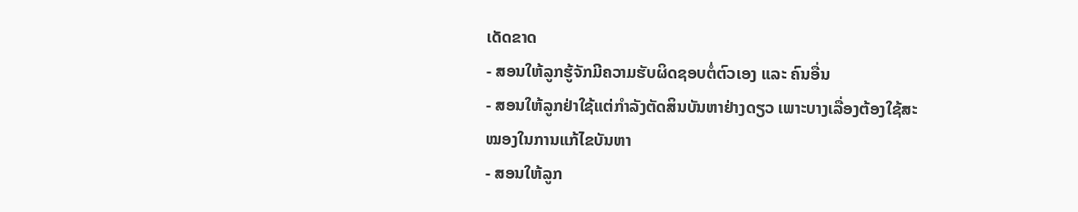ເດັດຂາດ
- ສອນໃຫ້ລູກຮູ້ຈັກມີຄວາມຮັບຜິດຊອບຕໍ່ຕົວເອງ ແລະ ຄົນອື່ນ
- ສອນໃຫ້ລູກຢ່າໃຊ້ແຕ່ກຳລັງຕັດສິນບັນຫາຢ່າງດຽວ ເພາະບາງເລື່ອງຕ້ອງໃຊ້ສະໝອງໃນການແກ້ໄຂບັນຫາ
- ສອນໃຫ້ລູກ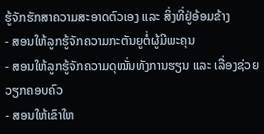ຮູ້ຈັກຮັກສາຄວາມສະອາດຕົວເອງ ແລະ ສິ່ງທີ່ຢູ່ອ້ອມຂ້າງ
- ສອນໃຫ້ລູກຮູ້ຈັກຄວາມກະຕັນຍູຕໍ່ຜູ້ມີພະຄຸນ
- ສອນໃຫ້ລູກຮູ້ຈັກຄວາມດຸໝັ່ນທັງການຮຽນ ແລະ ເລື່ອງຊ່ວຍວຽກຄອບຄົວ
- ສອນໃຫ້ເຂົາໃຫ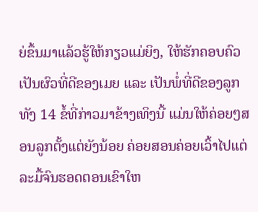ຍ່ຂຶ້ນມາແລ້ວຮູ້ໃຫ້ກຽວແມ່ຍິງ, ໃຫ້ຮັກຄອບຄົວເປັນຜົວທີ່ດີຂອງເມຍ ແລະ ເປັນພໍ່ທີ່ດີຂອງລູກ
ທັງ 14 ຂໍ້ທີ່ກ່າວມາຂ້າງເທິງນີ້ ແມ່ນໃຫ້ຄ່ອຍໆສອນລູກຕັ້ງແຕ່ຍັງນ້ອຍ ຄ່ອຍສອນຄ່ອຍເວົ້າໄປແຕ່ລະມື້ຈົນຮອດຕອນເຂົາໃຫ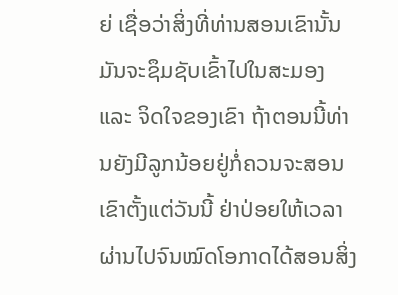ຍ່ ເຊື່ອວ່າສິ່ງທີ່ທ່ານສອນເຂົານັ້ນ ມັນຈະຊຶມຊັບເຂົ້າໄປໃນສະມອງ ແລະ ຈິດໃຈຂອງເຂົາ ຖ້າຕອນນີ້ທ່ານຍັງມີລູກນ້ອຍຢູ່ກໍ່ຄວນຈະສອນເຂົາຕັ້ງແຕ່ວັນນີ້ ຢ່າປ່ອຍໃຫ້ເວລາຜ່ານໄປຈົນໝົດໂອກາດໄດ້ສອນສິ່ງ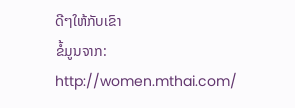ດີໆໃຫ້ກັບເຂົາ
ຂໍ້ມູນຈາກ: http://women.mthai.com/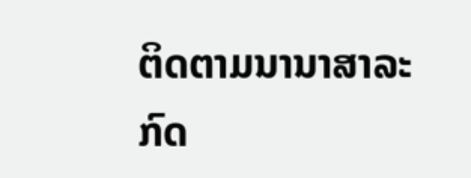ຕິດຕາມນານາສາລະ ກົດ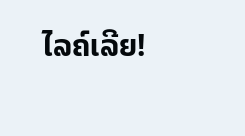ໄລຄ໌ເລີຍ!